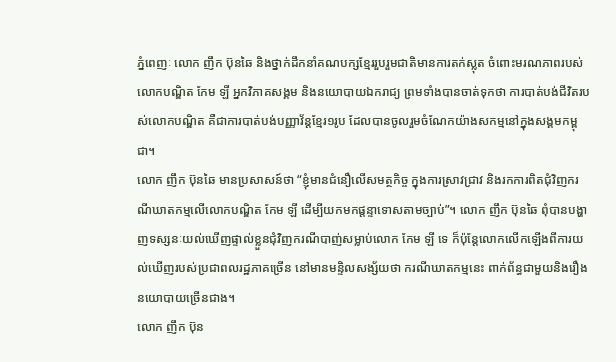ភ្នំពេញៈ លោក ញឹក ប៊ុនឆៃ និងថ្នាក់ដឹកនាំគណបក្សខ្មែររួបរួមជាតិមានការតក់ស្លុត ចំពោះមរណភាពរបស់លោកបណ្ឌិត កែម ឡី អ្នកវិភាគសង្គម និងនយោបាយឯករាជ្យ ព្រមទាំងបានចាត់ទុកថា ការបាត់បង់ជីវិតរបស់លោកបណ្ឌិត គឺជាការបាត់បង់បញ្ញាវ័ន្តខ្មែរ១រូប ដែលបានចូលរួមចំណែកយ៉ាងសកម្មនៅក្នុងសង្គមកម្ពុជា។
លោក ញឹក ប៊ុនឆៃ មានប្រសាសន៍ថា “ខ្ញុំមានជំនឿលើសមត្ថកិច្ច ក្នុងការស្រាវជ្រាវ និងរកការពិតជុំវិញករណីឃាតកម្មលើលោកបណ្ឌិត កែម ឡី ដើម្បីយកមកផ្ដន្ទាទោសតាមច្បាប់”។ លោក ញឹក ប៊ុនឆៃ ពុំបានបង្ហាញទស្សនៈយល់ឃើញផ្ទាល់ខ្លួនជុំវិញករណីបាញ់សម្លាប់លោក កែម ឡី ទេ ក៏ប៉ុន្តែលោកលើកឡើងពីការយល់ឃើញរបស់ប្រជាពលរដ្ឋភាគច្រើន នៅមានមន្ទិលសង្ស័យថា ករណីឃាតកម្មនេះ ពាក់ព័ន្ធជាមួយនិងរឿងនយោបាយច្រើនជាង។
លោក ញឹក ប៊ុន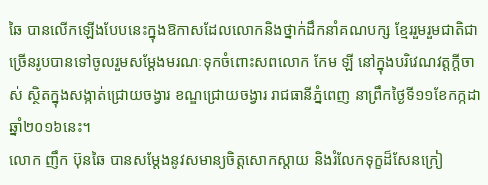ឆៃ បានលើកឡើងបែបនេះក្នុងឱកាសដែលលោកនិងថ្នាក់ដឹកនាំគណបក្ស ខ្មែររួមរួមជាតិជាច្រើនរូបបានទៅចូលរួមសម្តែងមរណៈទុកចំពោះសពលោក កែម ឡី នៅក្នុងបរិវេណវត្តក្តីចាស់ ស្ថិតក្នុងសង្កាត់ជ្រោយចង្វារ ខណ្ឌជ្រោយចង្វារ រាជធានីភ្នំពេញ នាព្រឹកថ្ងៃទី១១ខែកក្កដាឆ្នាំ២០១៦នេះ។
លោក ញឹក ប៊ុនឆៃ បានសម្ដែងនូវសមាន្យចិត្តសោកស្ដាយ និងរំលែកទុក្ខដ៏សែនក្រៀ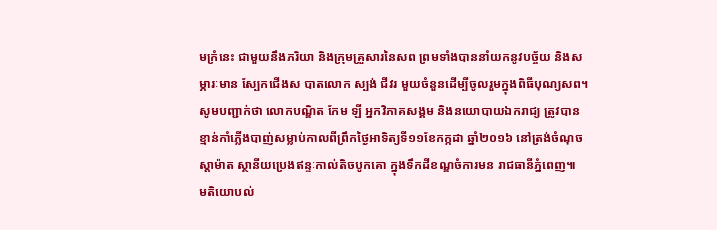មក្រំនេះ ជាមួយនឹងភរិយា និងក្រុមគ្រួសារនៃសព ព្រមទាំងបាននាំយកនូវបច្ច័យ និងសម្ភារៈមាន ស្បែកជើងស បាតលោក ស្បង់ ជីវរ មួយចំនួនដើម្បីចូលរួមក្នុងពិធីបុណ្យសព។
សូមបញ្ជាក់ថា លោកបណ្ឌិត កែម ឡី អ្នកវិភាគសង្គម និងនយោបាយឯករាជ្យ ត្រូវបានខ្មាន់កាំភ្លើងបាញ់សម្លាប់កាលពីព្រឹកថ្ងៃអាទិត្យទី១១ខែកក្កដា ឆ្នាំ២០១៦ នៅត្រង់ចំណុច ស្តាម៉ាត ស្ថានីយប្រេងឥន្ទៈកាល់តិចបូកគោ ក្នុងទឹកដីខណ្ឌចំការមន រាជធានីភ្នំពេញ៕
មតិយោបល់